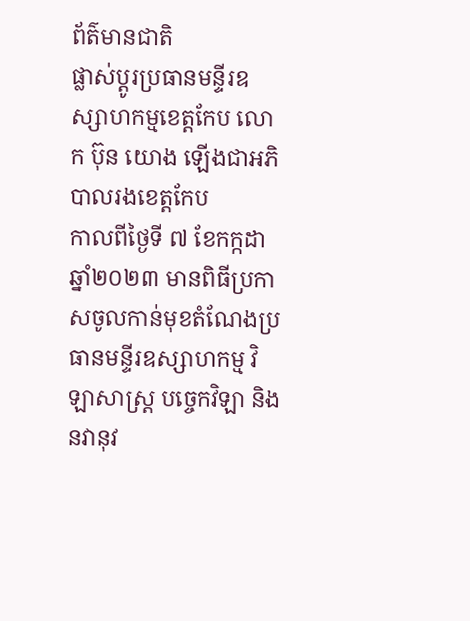ព័ត៌មានជាតិ
ផ្លាស់ប្តូរប្រធានមន្ទីរឧស្សាហកម្មខេត្តកែប លោក ប៊ុន យោង ឡើងជាអភិបាលរងខេត្តកែប
កាលពីថ្ងៃទី ៧ ខែកក្កដា ឆ្នាំ២០២៣ មានពិធីប្រកាសចូលកាន់មុខតំណែងប្រធានមន្ទីរឧស្សាហកម្ម វិឡាសាស្ត្រ បច្ចេកវិឡា និងនវានុវ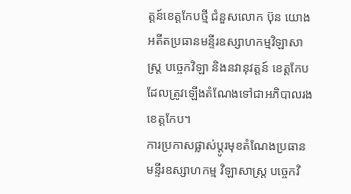ត្តន៍ខេត្តកែបថ្មី ជំនួសលោក ប៊ុន យោង អតីតប្រធានមន្ទីរឧស្សាហកម្មវិឡាសាស្ត្រ បច្ចេកវិឡា និងនវានុវត្តន៍ ខេត្តកែបដែលត្រូវឡើងតំណែងទៅជាអភិបាលរងខេត្តកែប។
ការប្រកាសផ្លាស់ប្តូរមុខតំណែងប្រធានមន្ទីរឧស្សាហកម្ម វិឡាសាស្ត្រ បច្ចេកវិ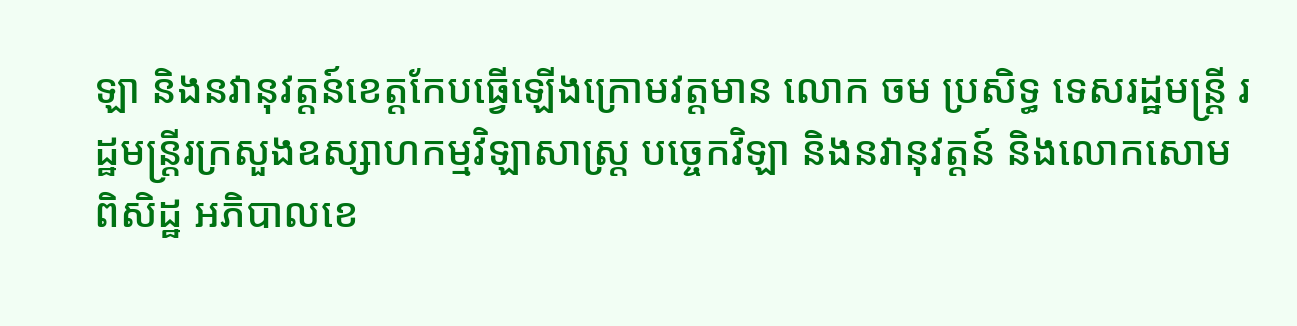ឡា និងនវានុវត្តន៍ខេត្តកែបធ្វើឡើងក្រោមវត្តមាន លោក ចម ប្រសិទ្ធ ទេសរដ្ឋមន្ត្រី រដ្ឋមន្ត្រីរក្រសួងឧស្សាហកម្មវិឡាសាស្ត្រ បច្ចេកវិឡា និងនវានុវត្តន៍ និងលោកសោម ពិសិដ្ឋ អភិបាលខេ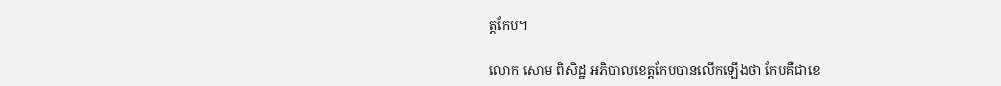ត្តកែប។

លោក សោម ពិសិដ្ឋ អភិបាលខេត្តកែបបានលើកឡើងថា កែបគឺជាខេ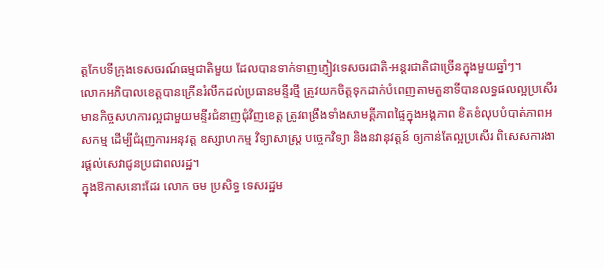ត្តកែបទីក្រុងទេសចរណ៍ធម្មជាតិមួយ ដែលបានទាក់ទាញភ្ញៀវទេសចរជាតិ-អន្តរជាតិជាច្រើនក្នុងមួយឆ្នាំៗ។
លោកអភិបាលខេត្តបានក្រើនរំលឹកដល់ប្រធានមន្ទីរថ្មី ត្រូវយកចិត្តទុកដាក់បំពេញតាមតួនាទីបានលទ្ធផលល្អប្រសើរ មានកិច្ចសហការល្អជាមួយមន្ទីរជំនាញជុំវិញខេត្ត ត្រូវពង្រឹងទាំងសាមគ្គីភាពផ្ទៃក្នុងអង្គភាព ខិតខំលុបបំបាត់ភាពអសកម្ម ដើម្បីជំរុញការអនុវត្ត ឧស្សាហកម្ម វិទ្យាសាស្រ្ត បច្ចេកវិទ្យា និងនវានុវត្តន៍ ឲ្យកាន់តែល្អប្រសើរ ពិសេសការងារផ្តល់សេវាជូនប្រជាពលរដ្ឋ។
ក្នុងឱកាសនោះដែរ លោក ចម ប្រសិទ្ធ ទេសរដ្ឋម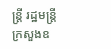ន្ត្រី រដ្ឋមន្ត្រីក្រសួងឧ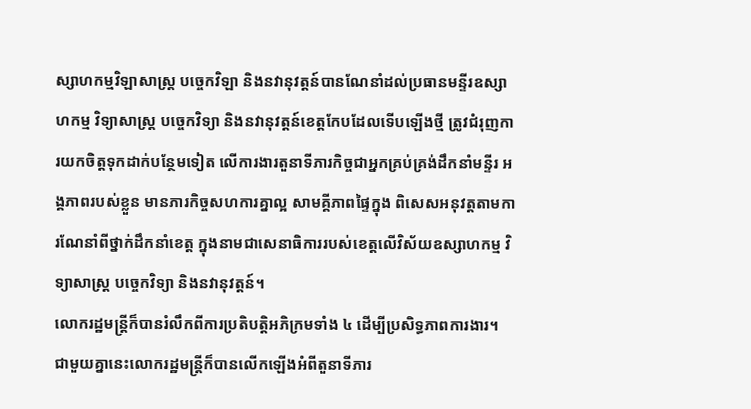ស្សាហកម្មវិឡាសាស្ត្រ បច្ចេកវិឡា និងនវានុវត្តន៍បានណែនាំដល់ប្រធានមន្ទីរឧស្សាហកម្ម វិទ្យាសាស្ត្រ បច្ចេកវិទ្យា និងនវានុវត្តន៍ខេត្តកែបដែលទើបឡើងថ្មី ត្រូវជំរុញការយកចិត្តទុកដាក់បន្ថែមទៀត លើការងារតួនាទីភារកិច្ចជាអ្នកគ្រប់គ្រង់ដឹកនាំមន្ទីរ អង្គភាពរបស់ខ្លួន មានភារកិច្ចសហការគ្នាល្អ សាមគ្គីភាពផ្ទៃក្នុង ពិសេសអនុវត្តតាមការណែនាំពីថ្នាក់ដឹកនាំខេត្ត ក្នុងនាមជាសេនាធិការរបស់ខេត្តលើវិស័យឧស្សាហកម្ម វិទ្យាសាស្រ្ត បច្ចេកវិទ្យា និងនវានុវត្តន៍។
លោករដ្ឋមន្រ្តីក៏បានរំលឹកពីការប្រតិបត្តិអភិក្រមទាំង ៤ ដើម្បីប្រសិទ្ធភាពការងារ។ ជាមួយគ្នានេះលោករដ្ឋមន្ត្រីក៏បានលើកឡើងអំពីតួនាទីភារ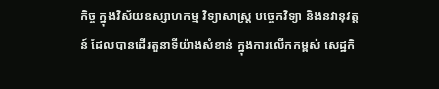កិច្ច ក្នុងវិស័យឧស្សាហកម្ម វិទ្យាសាស្រ្ត បច្ចេកវិទ្យា និងនវានុវត្តន៍ ដែលបានដើរតួនាទីយ៉ាងសំខាន់ ក្នុងការលើកកម្ពស់ សេដ្ឋកិ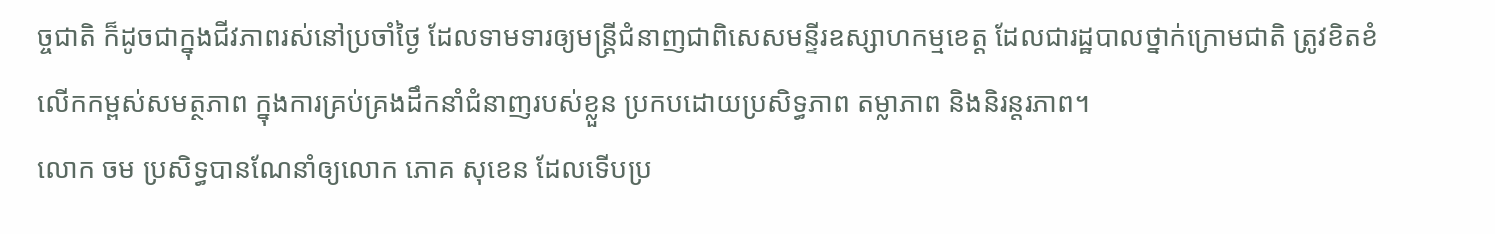ច្ចជាតិ ក៏ដូចជាក្នុងជីវភាពរស់នៅប្រចាំថ្ងៃ ដែលទាមទារឲ្យមន្ត្រីជំនាញជាពិសេសមន្ទីរឧស្សាហកម្មខេត្ត ដែលជារដ្ឋបាលថ្នាក់ក្រោមជាតិ ត្រូវខិតខំលើកកម្ពស់សមត្ថភាព ក្នុងការគ្រប់គ្រងដឹកនាំជំនាញរបស់ខ្លួន ប្រកបដោយប្រសិទ្ធភាព តម្លាភាព និងនិរន្តរភាព។
លោក ចម ប្រសិទ្ធបានណែនាំឲ្យលោក ភោគ សុខេន ដែលទើបប្រ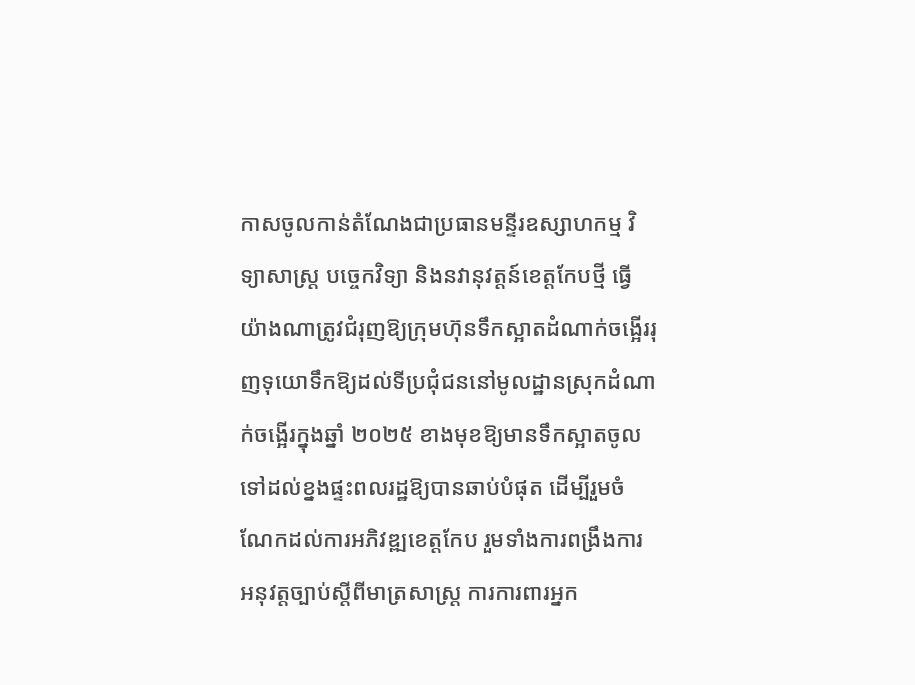កាសចូលកាន់តំណែងជាប្រធានមន្ទីរឧស្សាហកម្ម វិទ្យាសាស្រ្ត បច្ចេកវិទ្យា និងនវានុវត្តន៍ខេត្តកែបថ្មី ធ្វើយ៉ាងណាត្រូវជំរុញឱ្យក្រុមហ៊ុនទឹកស្អាតដំណាក់ចង្អើររុញទុយោទឹកឱ្យដល់ទីប្រជុំជននៅមូលដ្ឋានស្រុកដំណាក់ចង្អើរក្នុងឆ្នាំ ២០២៥ ខាងមុខឱ្យមានទឹកស្អាតចូលទៅដល់ខ្នងផ្ទះពលរដ្ឋឱ្យបានឆាប់បំផុត ដើម្បីរួមចំណែកដល់ការអភិវឌ្ឍខេត្តកែប រួមទាំងការពង្រឹងការអនុវត្តច្បាប់ស្តីពីមាត្រសាស្រ្ត ការការពារអ្នក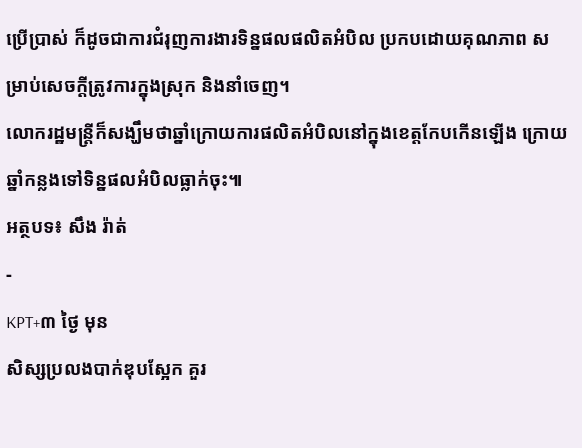ប្រើប្រាស់ ក៏ដូចជាការជំរុញការងារទិន្នផលផលិតអំបិល ប្រកបដោយគុណភាព សម្រាប់សេចក្ដីត្រូវការក្នុងស្រុក និងនាំចេញ។
លោករដ្ឋមន្ត្រីក៏សង្ឃឹមថាឆ្នាំក្រោយការផលិតអំបិលនៅក្នុងខេត្តកែបកើនឡើង ក្រោយឆ្នាំកន្លងទៅទិន្នផលអំបិលធ្លាក់ចុះ៕
អត្ថបទ៖ សឹង រ៉ាត់
-
KPT+៣ ថ្ងៃ មុន
សិស្សប្រលងបាក់ឌុបស្អែក គួរ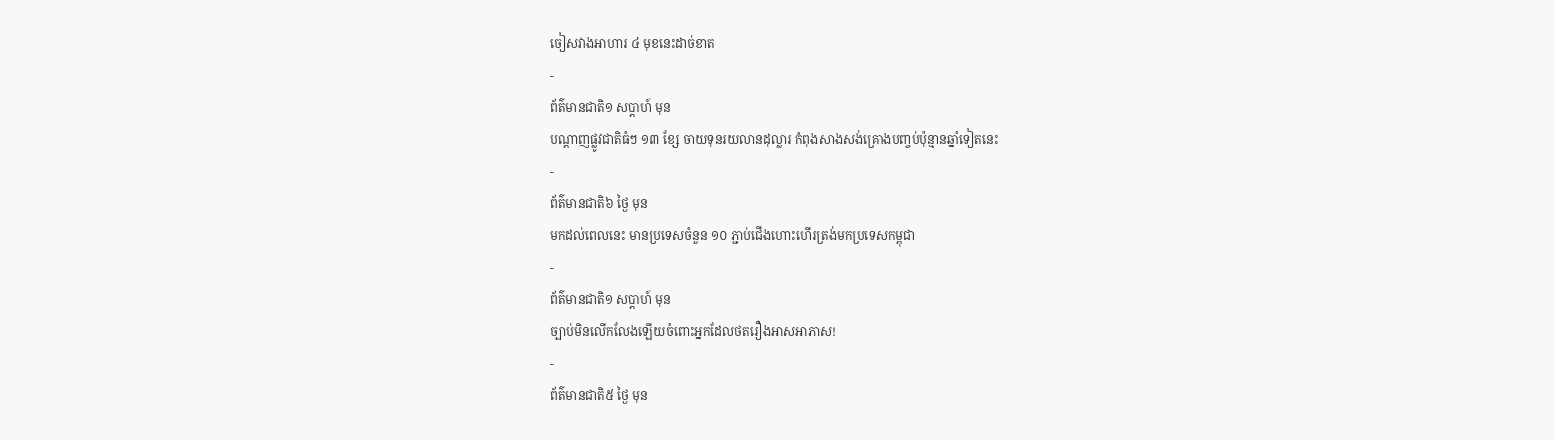ចៀសវាងអាហារ ៤ មុខនេះដាច់ខាត
-
ព័ត៌មានជាតិ១ សប្តាហ៍ មុន
បណ្តាញផ្លូវជាតិធំៗ ១៣ ខ្សែ ចាយទុនរយលានដុល្លារ កំពុងសាងសង់គ្រោងបញ្ចប់ប៉ុន្មានឆ្នាំទៀតនេះ
-
ព័ត៌មានជាតិ៦ ថ្ងៃ មុន
មកដល់ពេលនេះ មានប្រទេសចំនួន ១០ ភ្ជាប់ជើងហោះហើរត្រង់មកប្រទេសកម្ពុជា
-
ព័ត៌មានជាតិ១ សប្តាហ៍ មុន
ច្បាប់មិនលើកលែងឡើយចំពោះអ្នកដែលថតរឿងអាសអាភាស!
-
ព័ត៌មានជាតិ៥ ថ្ងៃ មុន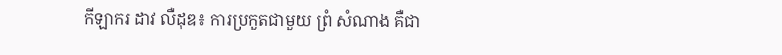កីឡាករ ដាវ លឺដុឌ៖ ការប្រកួតជាមួយ ព្រំ សំណាង គឺជា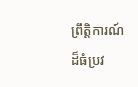ព្រឹត្តិការណ៍ដ៏ធំប្រវ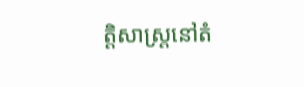ត្តិសាស្ត្រនៅតំ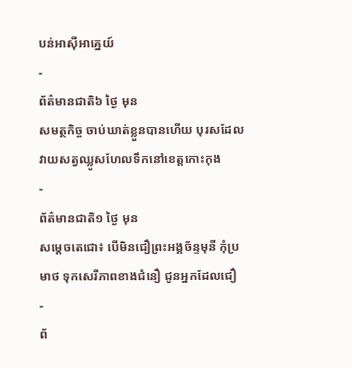បន់អាស៊ីអាគ្នេយ៍
-
ព័ត៌មានជាតិ៦ ថ្ងៃ មុន
សមត្ថកិច្ច ចាប់ឃាត់ខ្លួនបានហើយ បុរសដែលវាយសត្វឈ្លូសហែលទឹកនៅខេត្តកោះកុង
-
ព័ត៌មានជាតិ១ ថ្ងៃ មុន
សម្ដេចតេជោ៖ បើមិនជឿព្រះអង្គច័ន្ទមុនី កុំប្រមាថ ទុកសេរីភាពខាងជំនឿ ជូនអ្នកដែលជឿ
-
ព័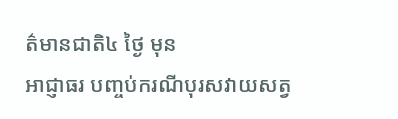ត៌មានជាតិ៤ ថ្ងៃ មុន
អាជ្ញាធរ បញ្ចប់ករណីបុរសវាយសត្វ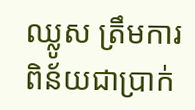ឈ្លូស ត្រឹមការពិន័យជាប្រាក់